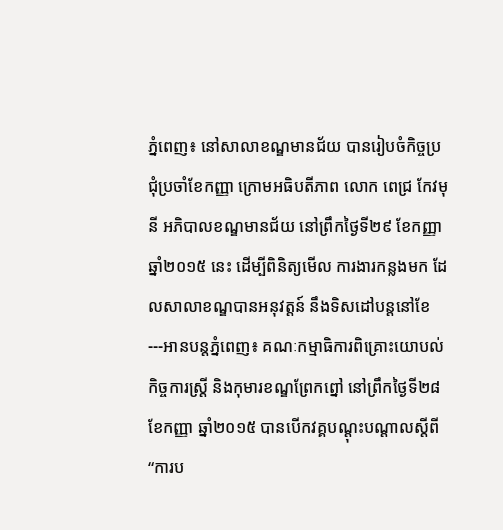ភ្នំពេញ៖ នៅសាលាខណ្ឌមានជ័យ បានរៀបចំកិច្ចប្រជុំប្រចាំខែកញ្ញា ក្រោមអធិបតីភាព លោក ពេជ្រ កែវមុនី អភិបាលខណ្ឌមានជ័យ នៅព្រឹកថ្ងៃទី២៩ ខែកញ្ញា ឆ្នាំ២០១៥ នេះ ដើម្បីពិនិត្យមើល ការងារកន្លងមក ដែលសាលាខណ្ឌបានអនុវត្តន៍ នឹងទិសដៅបន្តនៅខែ
---អានបន្តភ្នំពេញ៖ គណៈកម្មាធិការពិគ្រោះយោបល់ កិច្ចការស្ត្រី និងកុមារខណ្ឌព្រែកព្នៅ នៅព្រឹកថ្ងៃទី២៨ ខែកញ្ញា ឆ្នាំ២០១៥ បានបើកវគ្គបណ្តុះបណ្តាលស្តីពី “ការប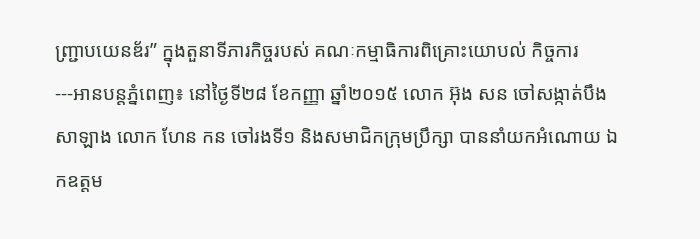ញ្ជ្រាបយេនឌ័រ” ក្នុងតួនាទីភារកិច្ចរបស់ គណៈកម្មាធិការពិគ្រោះយោបល់ កិច្ចការ
---អានបន្តភ្នំពេញ៖ នៅថ្ងៃទី២៨ ខែកញ្ញា ឆ្នាំ២០១៥ លោក អ៊ុង សន ចៅសង្កាត់បឹងសាឡាង លោក ហែន កន ចៅរងទី១ និងសមាជិកក្រុមប្រឹក្សា បាននាំយកអំណោយ ឯកឧត្តម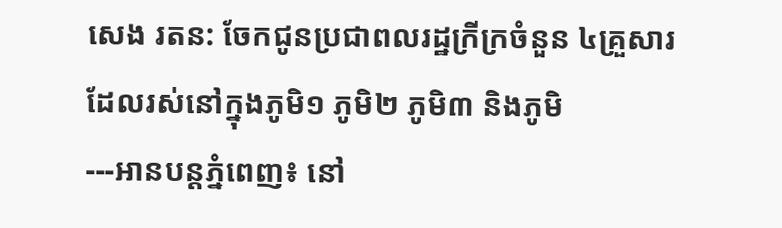សេង រតន: ចែកជូនប្រជាពលរដ្ឋក្រីក្រចំនួន ៤គ្រួសារ ដែលរស់នៅក្នុងភូមិ១ ភូមិ២ ភូមិ៣ និងភូមិ
---អានបន្តភ្នំពេញ៖ នៅ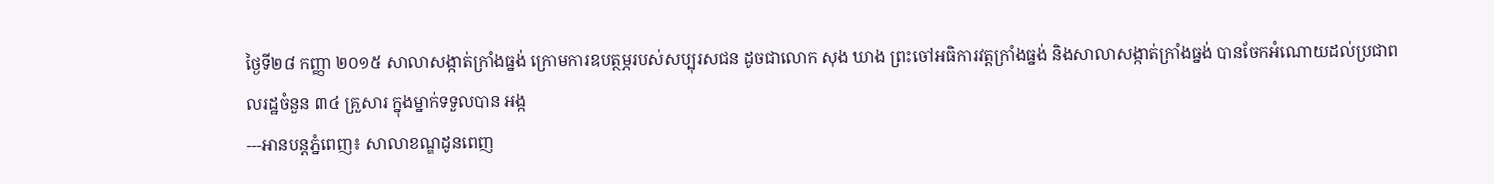ថ្ងៃទី២៨ កញ្ញា ២០១៥ សាលាសង្កាត់ក្រាំងធ្នង់ ក្រោមការឧបត្ថម្ភរបស់សប្បុរសជន ដូចជាលោក សុង ឃាង ព្រះចៅអធិការវត្តក្រាំងធ្នង់ និងសាលាសង្កាត់ក្រាំងធ្នង់ បានចែកអំណោយដល់ប្រជាពលរដ្ឋចំនួន ៣៤ គ្រួសារ ក្នុងម្នាក់ទទួលបាន អង្ក
---អានបន្តភ្នំពេញ៖ សាលាខណ្ឌដូនពេញ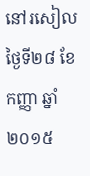នៅរសៀលថ្ងៃទី២៨ ខែកញ្ញា ឆ្នាំ២០១៥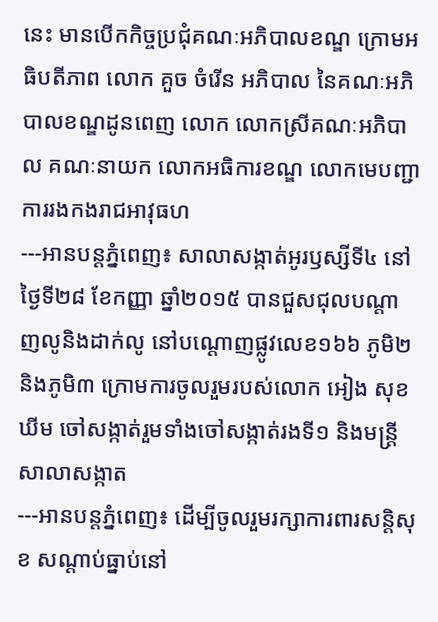នេះ មានបើកកិច្ចប្រជុំគណៈអភិបាលខណ្ឌ ក្រោមអធិបតីភាព លោក គួច ចំរើន អភិបាល នៃគណៈអភិបាលខណ្ឌដូនពេញ លោក លោកស្រីគណៈអភិបាល គណៈនាយក លោកអធិការខណ្ឌ លោកមេបញ្ជាការរងកងរាជអាវុធហ
---អានបន្តភ្នំពេញ៖ សាលាសង្កាត់អូរឫស្សីទី៤ នៅថៃ្ងទី២៨ ខែកញ្ញា ឆ្នាំ២០១៥ បានជួសជុលបណ្តាញលូនិងដាក់លូ នៅបណ្តោញផ្លូវលេខ១៦៦ ភូមិ២និងភូមិ៣ ក្រោមការចូលរួមរបស់លោក អៀង សុខឃីម ចៅសង្កាត់រួមទាំងចៅសង្កាត់រងទី១ និងមន្ត្រីសាលាសង្កាត
---អានបន្តភ្នំពេញ៖ ដើម្បីចូលរួមរក្សាការពារសន្តិសុខ សណ្តាប់ធ្នាប់នៅ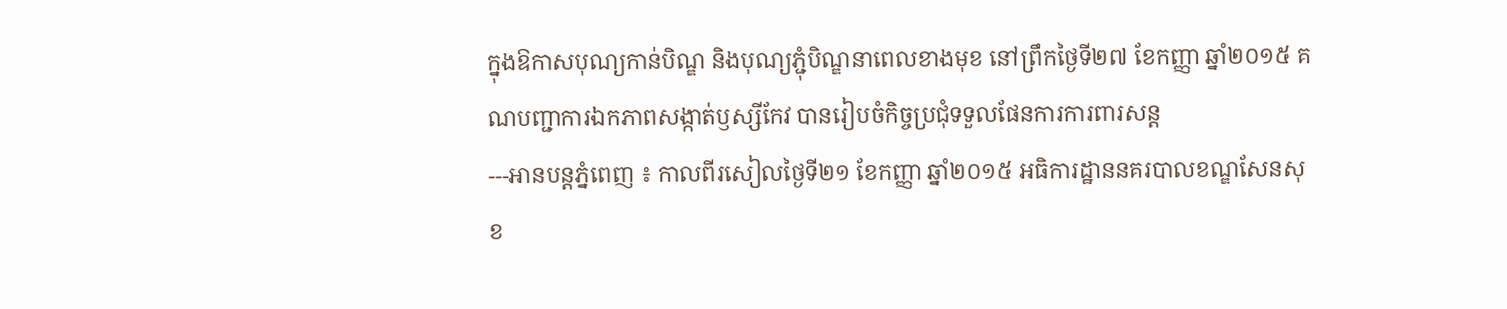ក្នុងឱកាសបុណ្យកាន់បិណ្ឌ និងបុណ្យភ្ជុំបិណ្ឌនាពេលខាងមុខ នៅព្រឹកថ្ងៃទី២៧ ខែកញ្ញា ឆ្នាំ២០១៥ គណបញ្ជាការឯកភាពសង្កាត់ឫស្សីកែវ បានរៀបចំកិច្ចប្រជុំទទួលផែនការការពារសន្ត
---អានបន្តភ្នំពេញ ៖ កាលពីរសៀលថ្ងៃទី២១ ខែកញ្ញា ឆ្នាំ២០១៥ អធិការដ្ឋាននគរបាលខណ្ឌសែនសុខ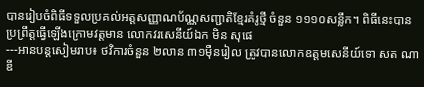បានរៀបចំពិធីទទួលប្រគល់អត្តសញ្ញាណប័ណ្ណសញ្ជាតិខ្មែរគំរូថ្មី ចំនួន ១១១០សន្លឹក។ ពិធីនេះបានប្រព្រឹត្តធ្វើឡើងក្រោមវត្តមាន លោកវរសេនីយ៍ឯក មិន សុផេ
---អានបន្តសៀមរាប៖ ថវិការចំនួន ២លាន ៣១ម៉ឺនរៀល ត្រូវបានលោកឧត្តមសេនីយ៍ទោ សត ណាឌី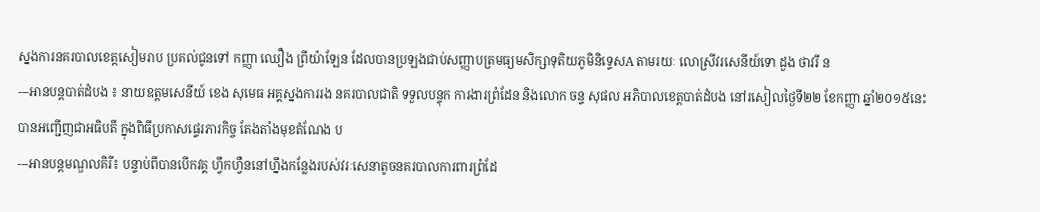ស្នងការនគរបាលខេត្តសៀមរាប ប្រគល់ជូនទៅ កញ្ញា ឈឿង ព្រីយ៉ាឡែន ដែលបានប្រឡងជាប់សញ្ញាបត្រមធ្យមសិក្សាទុតិយភូមិនិទ្ទេសA តាមរយៈ លោស្រីវរសេនីយ៍ទោ ដួង ថាវរី ន
---អានបន្តបាត់ដំបង ៖ នាយឧត្តមសេនីយ៍ ខេង សុមេធ អគ្គស្នងការរង នគរបាលជាតិ ទទួលបន្ទុក ការងារព្រំដែន និងលោក ចន្ទ សុផល អភិបាលខេត្តបាត់ដំបង នៅរសៀលថ្ងៃទី២២ ខែកញ្ញា ឆ្នាំ២០១៥នេះ បានអញ្ជើញជាអធិបតី ក្នុងពិធីប្រកាសផ្ទេរភារកិច្ច តែងតាំងមុខតំណែង ប
---អានបន្តមណ្ឌលគិរី៖ បន្ទាប់ពីបានបើកវគ្គ ហ្វឹកហ្វឺននៅហ្នឹងកន្លែងរបស់វរៈសេនាតូចនគរបាលការពារព្រំដែ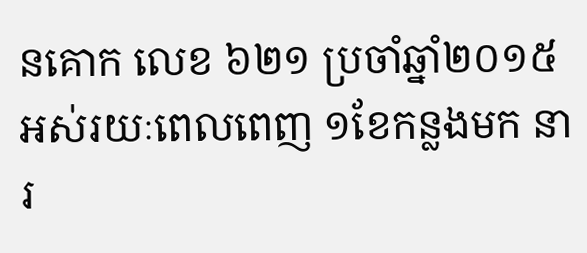នគោក លេខ ៦២១ ប្រចាំឆ្នាំ២០១៥ អស់រយៈពេលពេញ ១ខែកន្លងមក នារ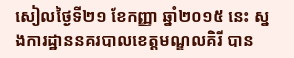សៀលថ្ងៃទី២១ ខែកញ្ញា ឆ្នាំ២០១៥ នេះ ស្នងការដ្ឋាននគរបាលខេត្តមណ្ឌលគិរី បាន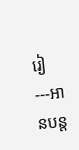រៀ
---អានបន្ត